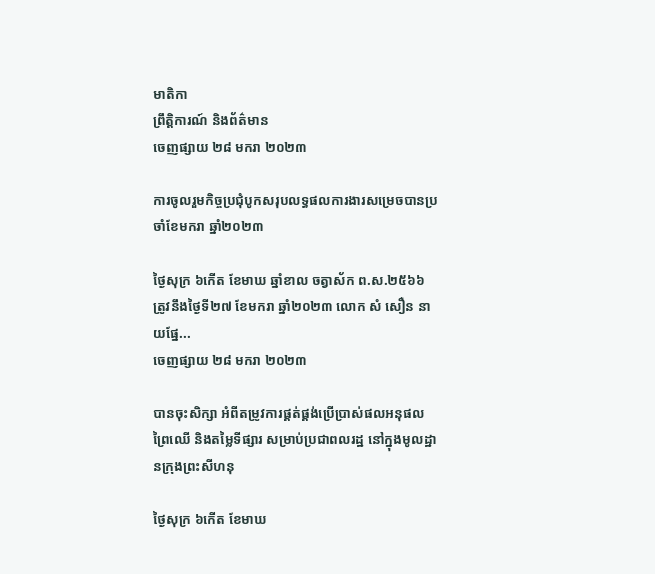មាតិកា
ព្រឹត្តិការណ៍ និងព័ត៌មាន
ចេញផ្សាយ ២៨ មករា ២០២៣

ការចូលរួមកិច្ចប្រជុំបូកសរុបលទ្ធផលការងារសម្រេចបានប្រចាំខែមករា ឆ្នាំ២០២៣

ថ្ងៃសុក្រ ៦កើត ខែមាឃ ឆ្នាំខាល ចត្វាស័ក ព.ស.២៥៦៦ ត្រូវនឹងថ្ងៃទី២៧ ខែមករា ឆ្នាំ២០២៣ លោក សំ សឿន នាយផ្នែ...
ចេញផ្សាយ ២៨ មករា ២០២៣

បានចុះសិក្សា អំពីតម្រូវការផ្គត់ផ្គង់ប្រើប្រាស់ផលអនុផលព្រៃឈើ និងតម្លៃទីផ្សារ សម្រាប់ប្រជាពលរដ្ឋ នៅក្នុងមូលដ្ឋានក្រុងព្រះសីហនុ

ថ្ងៃសុក្រ ៦កើត ខែមាឃ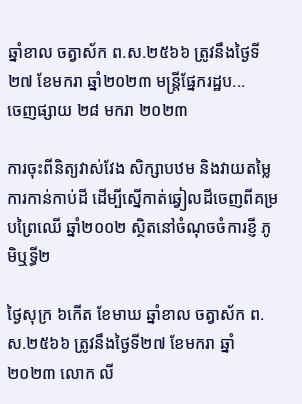ឆ្នាំខាល ចត្វាស័ក ព.ស.២៥៦៦ ត្រូវនឹងថ្ងៃទី២៧ ខែមករា ឆ្នាំ២០២៣ មន្ត្រីផ្នែករដ្ឋប...
ចេញផ្សាយ ២៨ មករា ២០២៣

ការចុះពីនិត្យវាស់វែង សិក្សាបឋម និងវាយតម្លៃ ការកាន់កាប់ដី ដើម្បីស្នើកាត់ឆ្វៀលដីចេញពីគម្របព្រៃឈើ ឆ្នាំ២០០២ ស្ថិតនៅចំណុចចំការខ្ញី ភូមិឬទ្ធី២

ថ្ងៃសុក្រ ៦កើត ខែមាឃ ឆ្នាំខាល ចត្វាស័ក ព.ស.២៥៦៦ ត្រូវនឹងថ្ងៃទី២៧ ខែមករា ឆ្នាំ២០២៣ លោក លី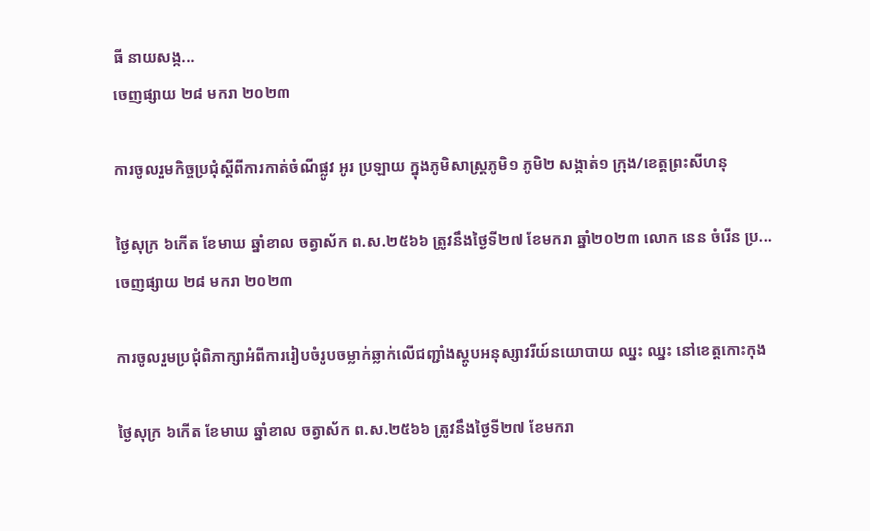ធី នាយសង្ក...
ចេញផ្សាយ ២៨ មករា ២០២៣

ការចូលរួមកិច្ចប្រជុំស្តីពីការកាត់ចំណីផ្លូវ អូរ ប្រឡាយ ក្នុងភូមិសាស្ត្រភូមិ១ ភូមិ២ សង្កាត់១ ក្រុង/ខេត្តព្រះសីហនុ

ថ្ងៃសុក្រ ៦កើត ខែមាឃ ឆ្នាំខាល ចត្វាស័ក ព.ស.២៥៦៦ ត្រូវនឹងថ្ងៃទី២៧ ខែមករា ឆ្នាំ២០២៣ លោក នេន ចំរើន ប្រ...
ចេញផ្សាយ ២៨ មករា ២០២៣

ការចូលរួមប្រជុំពិភាក្សាអំពីការរៀបចំរូបចម្លាក់ឆ្លាក់លើជញ្ជាំងស្តូបអនុស្សាវរីយ៍នយោបាយ ឈ្នះ ឈ្នះ នៅខេត្តកោះកុង

ថ្ងៃសុក្រ ៦កើត ខែមាឃ ឆ្នាំខាល ចត្វាស័ក ព.ស.២៥៦៦ ត្រូវនឹងថ្ងៃទី២៧ ខែមករា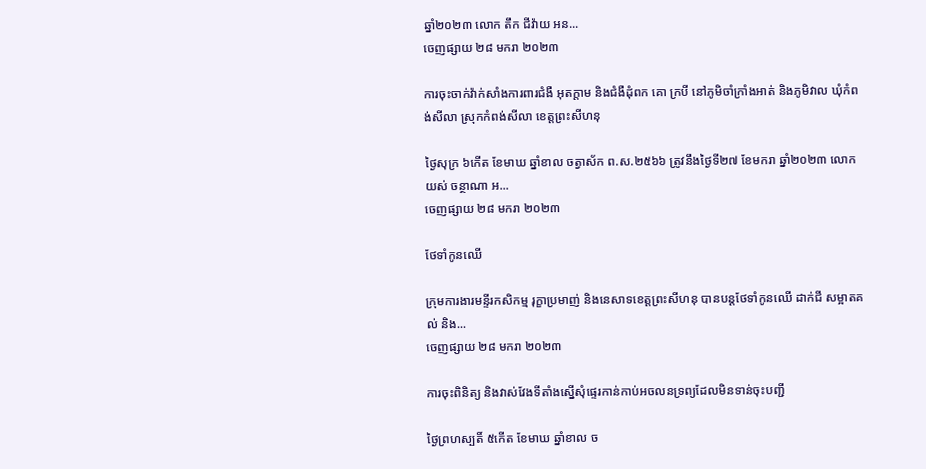ឆ្នាំ២០២៣ លោក តឹក ជីវ៉ាយ អន...
ចេញផ្សាយ ២៨ មករា ២០២៣

ការចុះចាក់វ៉ាក់សាំងការពារជំងឺ អុតក្តាម និងជំងឺដុំពក គោ ក្របី នៅភូមិចាំក្រាំងអាត់ និងភូមិវាល ឃុំកំពង់សីលា ស្រុកកំពង់សីលា ខេត្តព្រះសីហនុ

ថ្ងៃសុក្រ ៦កើត ខែមាឃ ឆ្នាំខាល ចត្វាស័ក ព.ស.២៥៦៦ ត្រូវនឹងថ្ងៃទី២៧ ខែមករា ឆ្នាំ២០២៣ លោក យស់ ចន្ថាណា អ...
ចេញផ្សាយ ២៨ មករា ២០២៣

ថែទាំកូនឈើ

ក្រុមការងារមន្ទីរកសិកម្ម រុក្ខាប្រមាញ់ និងនេសាទខេត្តព្រះសីហនុ បានបន្តថែទាំកូនឈើ ដាក់ជី សម្អាតគល់ និង...
ចេញផ្សាយ ២៨ មករា ២០២៣

ការចុះពិនិត្យ និងវាស់វែងទីតាំងស្នើសុំផ្ទេរកាន់កាប់អចលនទ្រព្យដែលមិនទាន់ចុះបញ្ជី

ថ្ងៃព្រហស្បតិ៍ ៥កើត ខែមាឃ ឆ្នាំខាល ច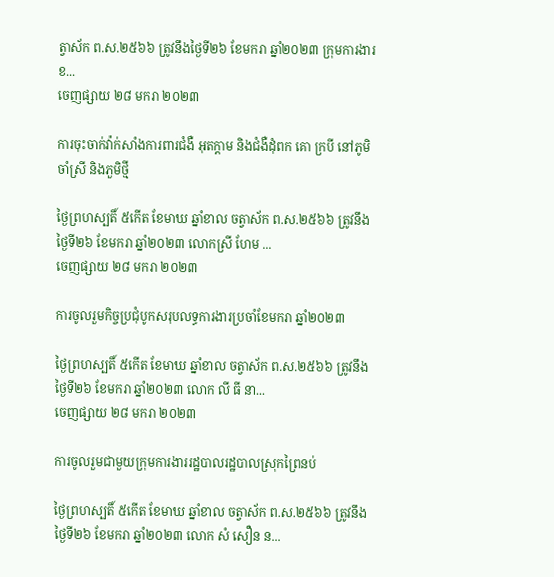ត្វាស័ក ព.ស.២៥៦៦ ត្រូវនឹងថ្ងៃទី២៦ ខែមករា ឆ្នាំ២០២៣ ក្រុមការងារខ...
ចេញផ្សាយ ២៨ មករា ២០២៣

ការចុះចាក់វ៉ាក់សាំងការពារជំងឺ អុតក្តាម និងជំងឺដុំពក គោ ក្របី នៅភូមិចាំស្រី និងភួមិថ្មី

ថ្ងៃព្រហស្បតិ៍ ៥កើត ខែមាឃ ឆ្នាំខាល ចត្វាស័ក ព.ស.២៥៦៦ ត្រូវនឹងថ្ងៃទី២៦ ខែមករា ឆ្នាំ២០២៣ លោកស្រី ហែម ...
ចេញផ្សាយ ២៨ មករា ២០២៣

ការចូលរួមកិច្ចប្រជុំបូកសរុបលទ្ធការងារប្រចាំខែមករា ឆ្នាំ២០២៣

ថ្ងៃព្រហស្បតិ៍ ៥កើត ខែមាឃ ឆ្នាំខាល ចត្វាស័ក ព.ស.២៥៦៦ ត្រូវនឹងថ្ងៃទី២៦ ខែមករា ឆ្នាំ២០២៣ លោក លី ធី នា...
ចេញផ្សាយ ២៨ មករា ២០២៣

ការចូលរួមជាមួយក្រុមការងាររដ្ឋបាលរដ្ឋបាលស្រុកព្រៃនប់

ថ្ងៃព្រហស្បតិ៍ ៥កើត ខែមាឃ ឆ្នាំខាល ចត្វាស័ក ព.ស.២៥៦៦ ត្រូវនឹងថ្ងៃទី២៦ ខែមករា ឆ្នាំ២០២៣ លោក សំ សឿន ន...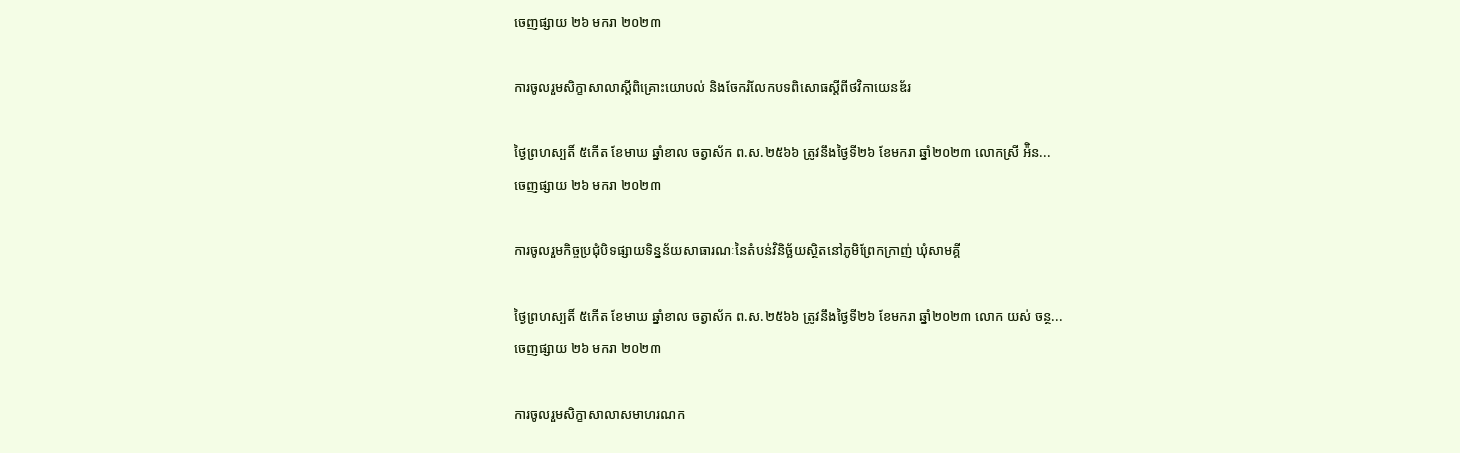ចេញផ្សាយ ២៦ មករា ២០២៣

ការចូលរួមសិក្ខាសាលាស្តីពិគ្រោះយោបល់ និងចែករំលែកបទពិសោធស្តីពីថវិកាយេនឌ័រ

ថ្ងៃព្រហស្បតិ៍ ៥កើត ខែមាឃ ឆ្នាំខាល ចត្វាស័ក ព.ស.២៥៦៦ ត្រូវនឹងថ្ងៃទី២៦ ខែមករា ឆ្នាំ២០២៣ លោកស្រី អ៉ិន...
ចេញផ្សាយ ២៦ មករា ២០២៣

ការចូលរួមកិច្ចប្រជុំបិទផ្សាយទិន្នន័យសាធារណៈនៃតំបន់វិនិច្ឆ័យស្ថិតនៅភូមិព្រែកក្រាញ់ ឃុំសាមគ្គី

ថ្ងៃព្រហស្បតិ៍ ៥កើត ខែមាឃ ឆ្នាំខាល ចត្វាស័ក ព.ស.២៥៦៦ ត្រូវនឹងថ្ងៃទី២៦ ខែមករា ឆ្នាំ២០២៣ លោក យស់ ចន្ថ...
ចេញផ្សាយ ២៦ មករា ២០២៣

ការចូលរួមសិក្ខាសាលាសមាហរណក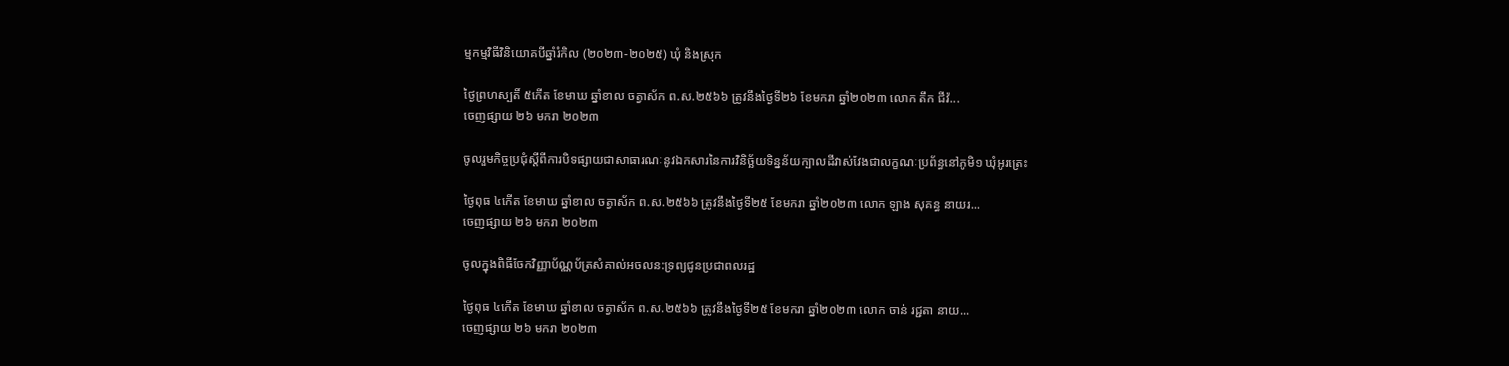ម្មកម្មវិធីវិនិយោគបីឆ្នាំរំកិល (២០២៣-២០២៥) ឃុំ និងស្រុក

ថ្ងៃព្រហស្បតិ៍ ៥កើត ខែមាឃ ឆ្នាំខាល ចត្វាស័ក ព.ស.២៥៦៦ ត្រូវនឹងថ្ងៃទី២៦ ខែមករា ឆ្នាំ២០២៣ លោក តឹក ជីវ៉...
ចេញផ្សាយ ២៦ មករា ២០២៣

ចូលរួមកិច្ចប្រជុំស្តីពីការបិទផ្សាយជាសាធារណៈនូវឯកសារនៃការវិនិច្ឆ័យទិន្នន័យក្បាលដីវាស់វែងជាលក្ខណៈប្រព័ន្ធនៅភូមិ១ ឃុំអូរត្រេះ

ថ្ងៃពុធ ៤កើត ខែមាឃ ឆ្នាំខាល ចត្វាស័ក ព.ស.២៥៦៦ ត្រូវនឹងថ្ងៃទី២៥ ខែមករា ឆ្នាំ២០២៣ លោក ឡាង សុគន្ធ នាយរ...
ចេញផ្សាយ ២៦ មករា ២០២៣

ចូលក្នុងពិធីចែកវិញ្ញាប័ណ្ណប័ត្រសំគាល់អចលន:ទ្រព្យជូនប្រជាពលរដ្ឋ

ថ្ងៃពុធ ៤កើត ខែមាឃ ឆ្នាំខាល ចត្វាស័ក ព.ស.២៥៦៦ ត្រូវនឹងថ្ងៃទី២៥ ខែមករា ឆ្នាំ២០២៣ លោក ចាន់ រជ្ជតា នាយ...
ចេញផ្សាយ ២៦ មករា ២០២៣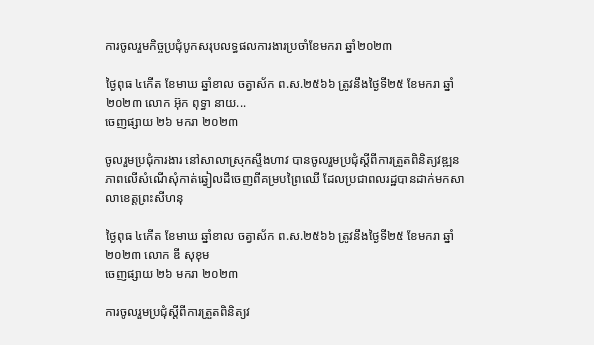ការចូលរួមកិច្ចប្រជុំបូកសរុបលទ្ធផលការងារប្រចាំខែមករា ឆ្នាំ២០២៣

ថ្ងៃពុធ ៤កើត ខែមាឃ ឆ្នាំខាល ចត្វាស័ក ព.ស.២៥៦៦ ត្រូវនឹងថ្ងៃទី២៥ ខែមករា ឆ្នាំ២០២៣ លោក អ៊ុក ពុទ្ធា នាយ...
ចេញផ្សាយ ២៦ មករា ២០២៣

ចូលរួមប្រជុំការងារ នៅសាលាស្រុកស្ទឹងហាវ បានចូលរួមប្រជុំស្តីពីការត្រួតពិនិត្យវឌ្ឍនភាពលើសំណើសុំកាត់ឆ្វៀលដីចេញពីគម្របព្រៃឈើ ដែលប្រជាពលរដ្ឋបានដាក់មកសាលាខេត្តព្រះសីហនុ

ថ្ងៃពុធ ៤កើត ខែមាឃ ឆ្នាំខាល ចត្វាស័ក ព.ស.២៥៦៦ ត្រូវនឹងថ្ងៃទី២៥ ខែមករា ឆ្នាំ២០២៣ លោក ឌី សុខុម
ចេញផ្សាយ ២៦ មករា ២០២៣

ការចូលរួមប្រជុំស្តីពីការត្រួតពិនិត្យវ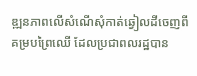ឌ្ឍនភាពលើសំណើសុំកាត់ឆ្វៀលដីចេញពីគម្របព្រៃឈើ ដែលប្រជាពលរដ្ឋបាន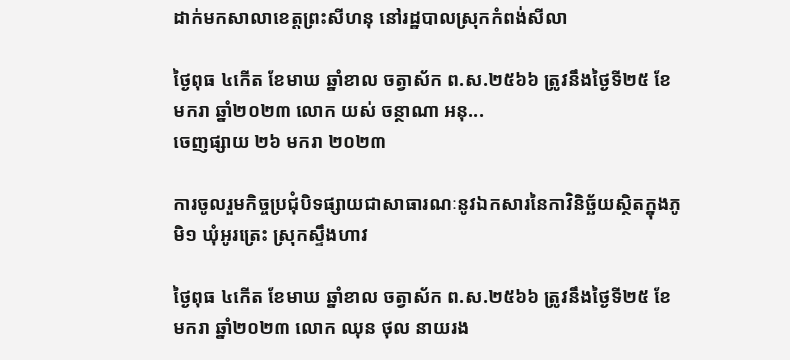ដាក់មកសាលាខេត្តព្រះសីហនុ នៅរដ្ឋបាលស្រុកកំពង់សីលា

ថ្ងៃពុធ ៤កើត ខែមាឃ ឆ្នាំខាល ចត្វាស័ក ព.ស.២៥៦៦ ត្រូវនឹងថ្ងៃទី២៥ ខែមករា ឆ្នាំ២០២៣ លោក យស់ ចន្ថាណា អនុ...
ចេញផ្សាយ ២៦ មករា ២០២៣

ការចូលរួមកិច្ចប្រជុំបិទផ្សាយជាសាធារណៈនូវឯកសារនៃកាវិនិច្ឆ័យស្ថិតក្នុងភូមិ១ ឃុំអូរត្រេះ ស្រុកស្ទឹងហាវ

ថ្ងៃពុធ ៤កើត ខែមាឃ ឆ្នាំខាល ចត្វាស័ក ព.ស.២៥៦៦ ត្រូវនឹងថ្ងៃទី២៥ ខែមករា ឆ្នាំ២០២៣ លោក ឈុន ថុល នាយរង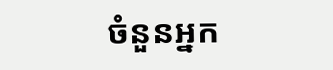ចំនួនអ្នក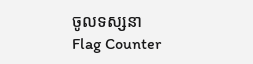ចូលទស្សនា
Flag Counter